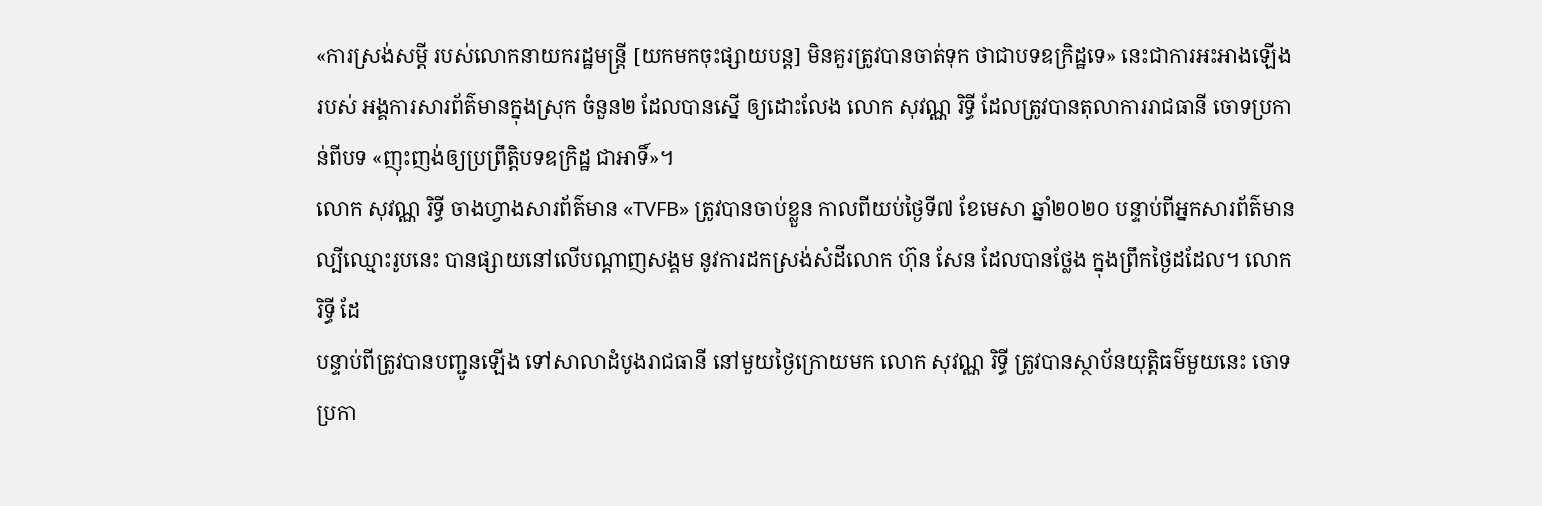«ការស្រង់សម្ដី របស់លោកនាយករដ្ឋមន្ត្រី [យកមកចុះផ្សាយបន្ត] មិនគួរត្រូវបានចាត់ទុក ថាជាបទឧក្រិដ្ឋទេ» នេះជាការអះអាងឡើង របស់ អង្គការសារព័ត៌មានក្នុងស្រុក ចំនួន២ ដែលបានស្នើ ឲ្យដោះលែង លោក សុវណ្ណ រិទ្ធី ដែលត្រូវបានតុលាការរាជធានី ចោទប្រកាន់ពីបទ «ញុះញង់ឲ្យប្រព្រឹត្តិបទឧក្រិដ្ឋ ជាអាទិ៍»។
លោក សុវណ្ណ រិទ្ធី ចាងហ្វាងសារព័ត៌មាន «TVFB» ត្រូវបានចាប់ខ្លួន កាលពីយប់ថ្ងៃទី៧ ខែមេសា ឆ្នាំ២០២០ បន្ទាប់ពីអ្នកសារព័ត៌មាន ល្បីឈ្មោះរូបនេះ បានផ្សាយនៅលើបណ្ដាញសង្គម នូវការដកស្រង់សំដីលោក ហ៊ុន សែន ដែលបានថ្លែង ក្នុងព្រឹកថ្ងៃដដែល។ លោក រិទ្ធី ដែ
បន្ទាប់ពីត្រូវបានបញ្ជូនឡើង ទៅសាលាដំបូងរាជធានី នៅមួយថ្ងៃក្រោយមក លោក សុវណ្ណ រិទ្ធី ត្រូវបានស្ថាប័នយុត្តិធម៌មួយនេះ ចោទប្រកា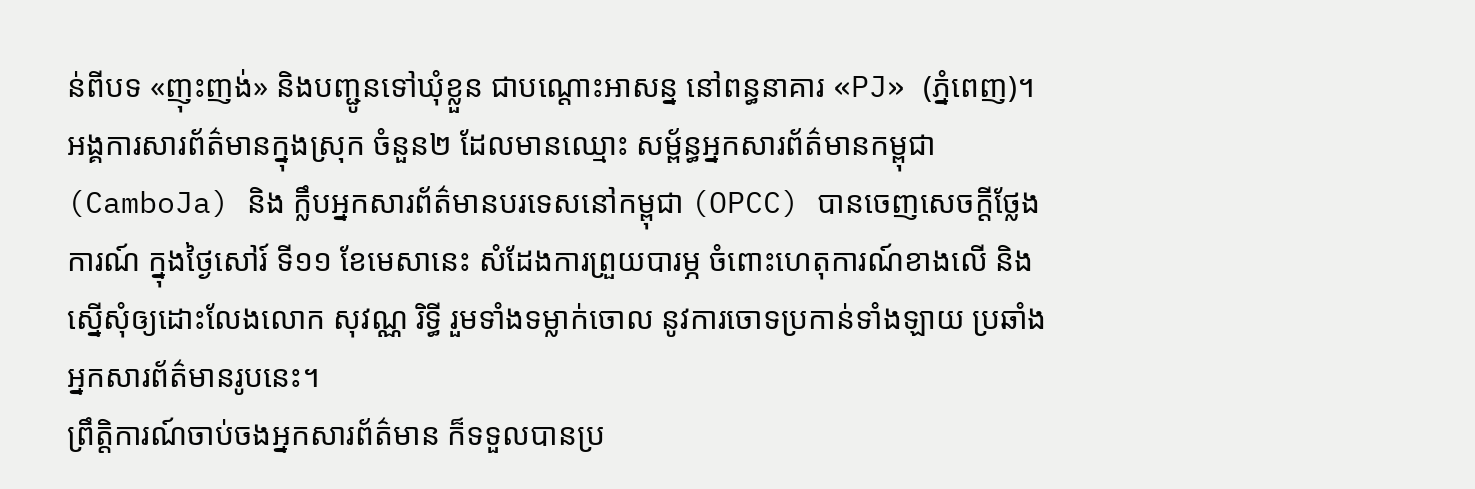ន់ពីបទ «ញុះញង់» និងបញ្ជូនទៅឃុំខ្លួន ជាបណ្ដោះអាសន្ន នៅពន្ធនាគារ «PJ» (ភ្នំពេញ)។
អង្គការសារព័ត៌មានក្នុងស្រុក ចំនួន២ ដែលមានឈ្មោះ សម្ព័ន្ធអ្នកសារព័ត៌មានកម្ពុជា (CamboJa) និង ក្លឹបអ្នកសារព័ត៌មានបរទេសនៅកម្ពុជា (OPCC) បានចេញសេចក្ដីថ្លែងការណ៍ ក្នុងថ្ងៃសៅរ៍ ទី១១ ខែមេសានេះ សំដែងការព្រួយបារម្ភ ចំពោះហេតុការណ៍ខាងលើ និងស្នើសុំឲ្យដោះលែងលោក សុវណ្ណ រិទ្ធី រួមទាំងទម្លាក់ចោល នូវការចោទប្រកាន់ទាំងឡាយ ប្រឆាំងអ្នកសារព័ត៌មានរូបនេះ។
ព្រឹត្តិការណ៍ចាប់ចងអ្នកសារព័ត៌មាន ក៏ទទួលបានប្រ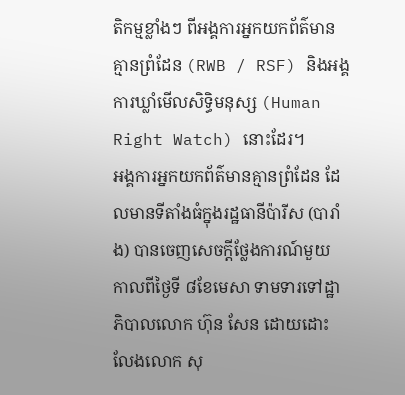តិកម្មខ្លាំងៗ ពីអង្គការអ្នកយកព័ត៌មានគ្មានព្រំដែន (RWB / RSF) និងអង្គការឃ្លាំមើលសិទ្ធិមនុស្ស (Human Right Watch) នោះដែរ។
អង្គការអ្នកយកព័ត៌មានគ្មានព្រំដែន ដែលមានទីតាំងធំក្នុងរដ្ឋធានីប៉ារីស (បារាំង) បានចេញសេចក្ដីថ្លែងការណ៍មួយ កាលពីថ្ងៃទី ៨ខែមេសា ទាមទារទៅដ្ឋាភិបាលលោក ហ៊ុន សែន ដោយដោះលែងលោក សុ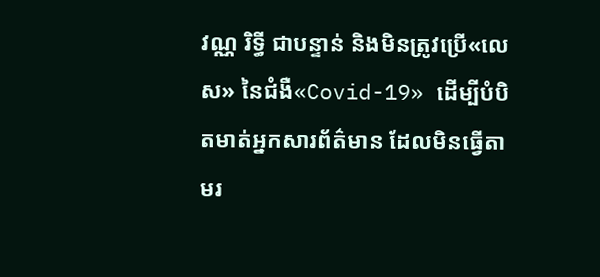វណ្ណ រិទ្ធី ជាបន្ទាន់ និងមិនត្រូវប្រើ«លេស» នៃជំងឺ«Covid-19» ដើម្បីបំបិតមាត់អ្នកសារព័ត៌មាន ដែលមិនធ្វើតាមរ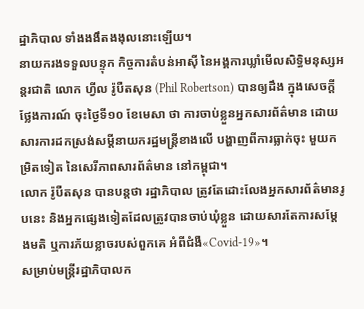ដ្ឋាភិបាល ទាំងងងឹតងងុលនោះឡើយ។
នាយករងទទួលបន្ទុក កិច្ចការតំបន់អាស៊ី នៃអង្គការឃ្លាំមើលសិទ្ធិមនុស្សអន្តរជាតិ លោក ហ្វីល រ៉ូបឺតសុន (Phil Robertson) បានឲ្យដឹង ក្នុងសេចក្ដីថ្លែងការណ៍ ចុះថ្ងៃទី១០ ខែមេសា ថា ការចាប់ខ្លួនអ្នកសារព័ត៌មាន ដោយសារការដកស្រង់សម្ដីនាយករដ្ឋមន្ត្រីខាងលើ បង្ហាញពីការធ្លាក់ចុះ មួយកម្រិតទៀត នៃសេរីភាពសារព័ត៌មាន នៅកម្ពុជា។
លោក រ៉ូបឺតសុន បានបន្តថា រដ្ឋាភិបាល ត្រូវតែដោះលែងអ្នកសារព័ត៌មានរូបនេះ និងអ្នកផ្សេងទៀតដែលត្រូវបានចាប់ឃុំខ្លួន ដោយសារតែការសម្តែងមតិ ឬការភ័យខ្លាចរបស់ពួកគេ អំពីជំងឺ«Covid-19»។
សម្រាប់មន្ត្រីរដ្ឋាភិបាលក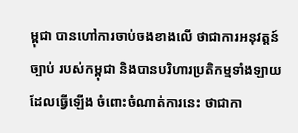ម្ពុជា បានហៅការចាប់ចងខាងលើ ថាជាការអនុវត្តន៍ច្បាប់ របស់កម្ពុជា និងបានបរិហារប្រតិកម្មទាំងឡាយ ដែលធ្វើឡើង ចំពោះចំណាត់ការនេះ ថាជាកា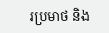រប្រមាថ និង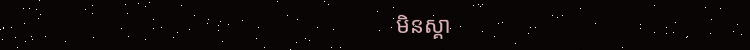មិនស្គា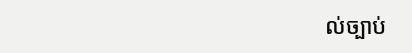ល់ច្បាប់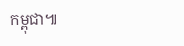កម្ពុជា៕